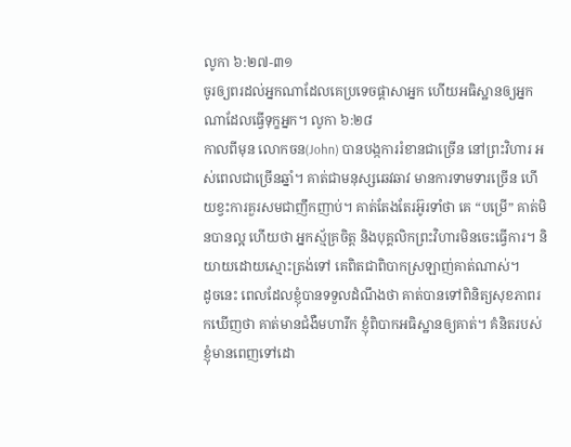លូកា ៦:២៧-៣១
ចូរឲ្យពរដល់អ្នកណាដែលគេប្រទេចផ្តាសាអ្នក ហើយអធិស្ឋានឲ្យអ្នកណាដែលធ្វើទុក្ខអ្នក។ លូកា ៦:២៨
កាលពីមុន លោកចន(John) បានបង្កការរំខានជាច្រើន នៅព្រះវិហារ អស់ពេលជាច្រើនឆ្នាំ។ គាត់ជាមនុស្សឆេវឆាវ មានការទាមទារច្រើន ហើយខ្វះការគួរសមជាញឹកញាប់។ គាត់តែងតែរអ៊ូរទាំថា គេ “បម្រើ” គាត់មិនបានល្អ ហើយថា អ្នកស្ម័គ្រចិត្ត និងបុគ្គលិកព្រះវិហារមិនចេះធ្វើការ។ និយាយដោយស្មោះត្រង់ទៅ គេពិតជាពិបាកស្រឡាញ់គាត់ណាស់។
ដូចនេះ ពេលដែលខ្ញុំបានទទួលដំណឹងថា គាត់បានទៅពិនិត្យសុខភាពរកឃើញថា គាត់មានជំងឺមហារីក ខ្ញុំពិបាកអធិស្ឋានឲ្យគាត់។ គំនិតរបស់ខ្ញុំមានពេញទៅដោ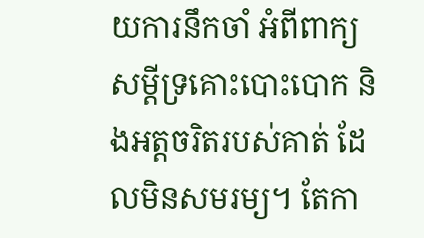យការនឹកចាំ អំពីពាក្យសម្តីទ្រគោះបោះបោក និងអត្តចរិតរបស់គាត់ ដែលមិនសមរម្យ។ តែកា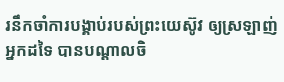រនឹកចាំការបង្គាប់របស់ព្រះយេស៊ូវ ឲ្យស្រឡាញ់អ្នកដទៃ បានបណ្តាលចិ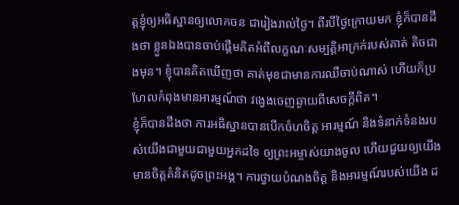ត្តខ្ញុំឲ្យអធិស្ឋានឲ្យលោកចន ជារៀងរាល់ថ្ងៃ។ ពីរបីថ្ងៃក្រោយមក ខ្ញុំក៏បានដឹងថា ខ្លួនឯងបានចាប់ផ្តើមគិតអំពីលក្ខណៈសម្បត្តិអាក្រក់របស់គាត់ តិចជាងមុន។ ខ្ញុំបានគិតឃើញថា គាត់មុខជាមានការឈឺចាប់ណាស់ ហើយក៏ប្រហែលកំពុងមានអារម្មណ៍ថា វង្វេងចេញឆ្ងាយពីសេចក្តីពិត។
ខ្ញុំក៏បានដឹងថា ការអធិស្ឋានបានបើកចំហចិត្ត អារម្មណ៍ និងទំនាក់ទំនងរបស់យើងជាមួយជាមួយអ្នកដទៃ ឲ្យព្រះអម្ចាស់យាងចូល ហើយជួយឲ្យយើងមានចិត្តគំនិតដូចព្រះអង្គ។ ការថ្វាយបំណងចិត្ត និងអារម្មណ៍របស់យើង ដ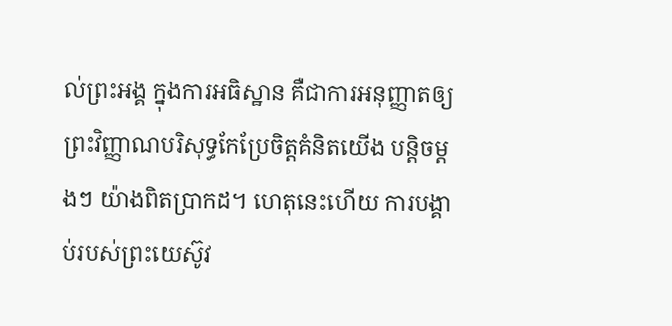ល់ព្រះអង្គ ក្នុងការអធិស្ឋាន គឺជាការអនុញ្ញាតឲ្យព្រះវិញ្ញាណបរិសុទ្ធកែប្រែចិត្តគំនិតយើង បន្តិចម្តងៗ យ៉ាងពិតប្រាកដ។ ហេតុនេះហើយ ការបង្គាប់របស់ព្រះយេស៊ូវ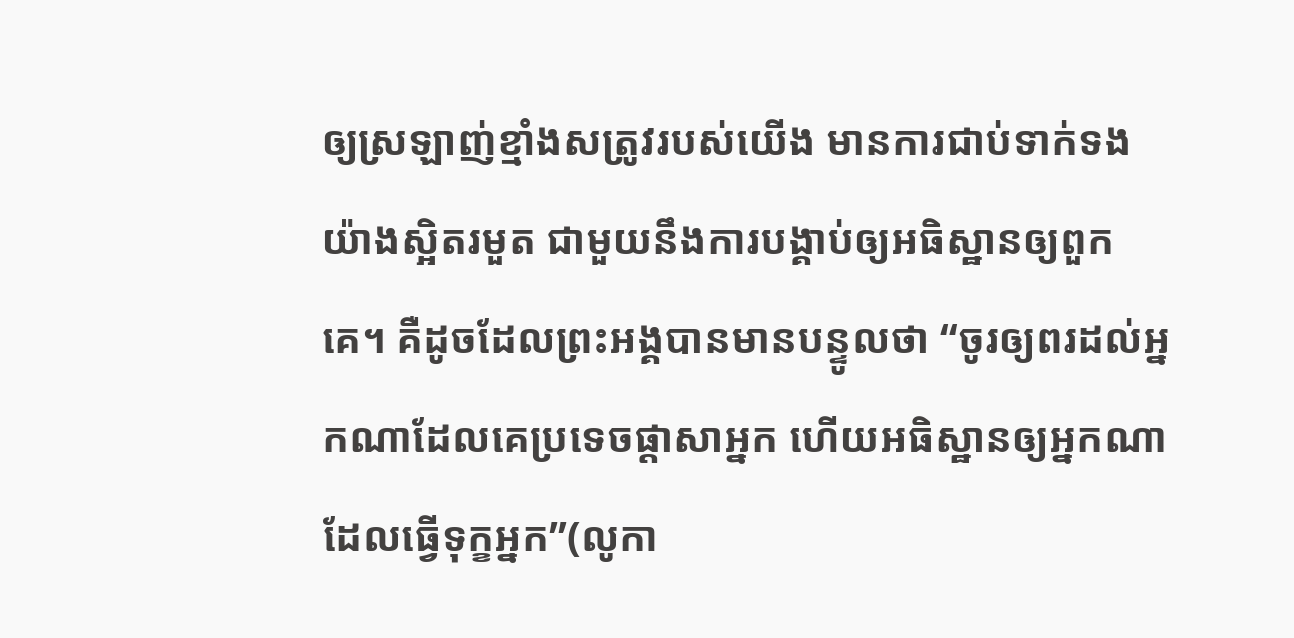ឲ្យស្រឡាញ់ខ្មាំងសត្រូវរបស់យើង មានការជាប់ទាក់ទងយ៉ាងស្អិតរមួត ជាមួយនឹងការបង្គាប់ឲ្យអធិស្ឋានឲ្យពួកគេ។ គឺដូចដែលព្រះអង្គបានមានបន្ទូលថា “ចូរឲ្យពរដល់អ្នកណាដែលគេប្រទេចផ្តាសាអ្នក ហើយអធិស្ឋានឲ្យអ្នកណាដែលធ្វើទុក្ខអ្នក”(លូកា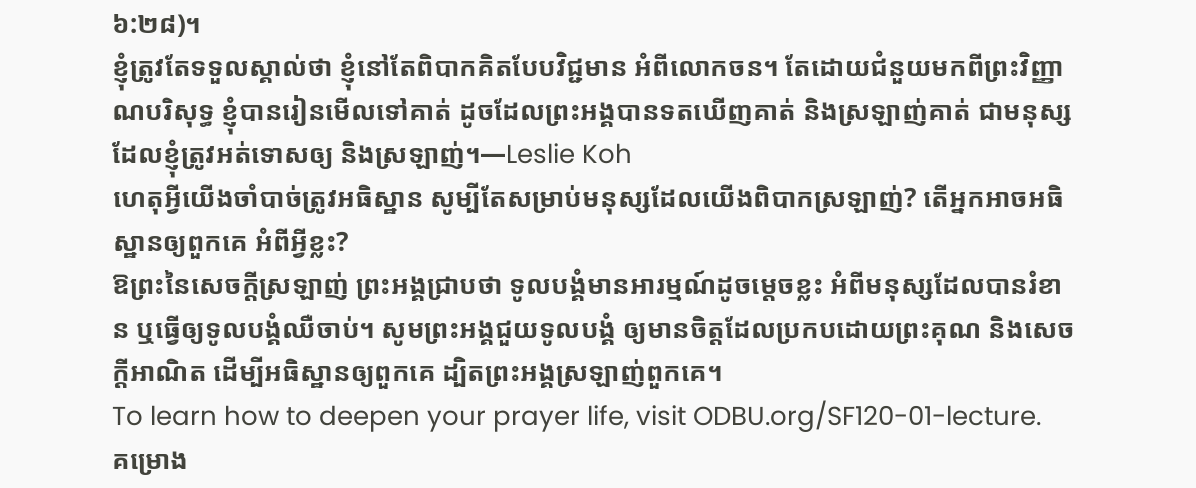៦:២៨)។
ខ្ញុំត្រូវតែទទួលស្គាល់ថា ខ្ញុំនៅតែពិបាកគិតបែបវិជ្ជមាន អំពីលោកចន។ តែដោយជំនួយមកពីព្រះវិញ្ញាណបរិសុទ្ធ ខ្ញុំបានរៀនមើលទៅគាត់ ដូចដែលព្រះអង្គបានទតឃើញគាត់ និងស្រឡាញ់គាត់ ជាមនុស្សដែលខ្ញុំត្រូវអត់ទោសឲ្យ និងស្រឡាញ់។—Leslie Koh
ហេតុអ្វីយើងចាំបាច់ត្រូវអធិស្ឋាន សូម្បីតែសម្រាប់មនុស្សដែលយើងពិបាកស្រឡាញ់? តើអ្នកអាចអធិស្ឋានឲ្យពួកគេ អំពីអ្វីខ្លះ?
ឱព្រះនៃសេចក្តីស្រឡាញ់ ព្រះអង្គជ្រាបថា ទូលបង្គំមានអារម្មណ៍ដូចម្តេចខ្លះ អំពីមនុស្សដែលបានរំខាន ឬធ្វើឲ្យទូលបង្គំឈឺចាប់។ សូមព្រះអង្គជួយទូលបង្គំ ឲ្យមានចិត្តដែលប្រកបដោយព្រះគុណ និងសេចក្តីអាណិត ដើម្បីអធិស្ឋានឲ្យពួកគេ ដ្បិតព្រះអង្គស្រឡាញ់ពួកគេ។
To learn how to deepen your prayer life, visit ODBU.org/SF120-01-lecture.
គម្រោង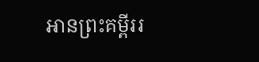អានព្រះគម្ពីររ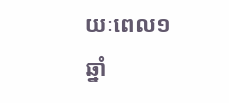យៈពេល១ឆ្នាំ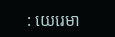: យេរេមា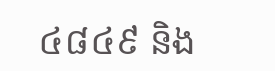៤៨៤៩ និង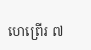ហេព្រើរ ៧